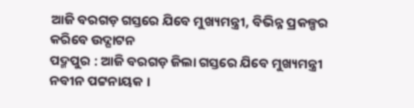ଆଜି ବରଗଡ଼ ଗସ୍ତରେ ଯିବେ ମୁଖ୍ୟମନ୍ତ୍ରୀ, ବିଭିନ୍ନ ପ୍ରକଳ୍ପର କରିବେ ଉଦ୍ଘାଟନ
ପଦ୍ମପୁର : ଆଜି ବରଗଡ଼ ଜିଲା ଗସ୍ତରେ ଯିବେ ମୁଖ୍ୟମନ୍ତ୍ରୀ ନବୀନ ପଟ୍ଟନାୟକ ।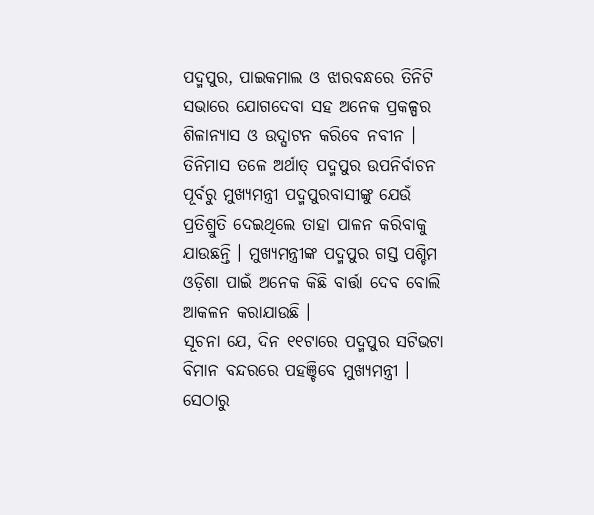ପଦ୍ମପୁର, ପାଇକମାଲ ଓ ଝାରବନ୍ଧରେ ତିନିଟି ସଭାରେ ଯୋଗଦେବା ସହ ଅନେକ ପ୍ରକଳ୍ପର ଶିଳାନ୍ୟାସ ଓ ଉଦ୍ଘାଟନ କରିବେ ନବୀନ । ତିନିମାସ ତଳେ ଅର୍ଥାତ୍ ପଦ୍ମପୁର ଉପନିର୍ବାଚନ ପୂର୍ବରୁ ମୁଖ୍ୟମନ୍ତ୍ରୀ ପଦ୍ମପୁରବାସୀଙ୍କୁ ଯେଉଁ ପ୍ରତିଶ୍ରୁତି ଦେଇଥିଲେ ତାହା ପାଳନ କରିବାକୁ ଯାଉଛନ୍ତି । ମୁଖ୍ୟମନ୍ତ୍ରୀଙ୍କ ପଦ୍ମପୁର ଗସ୍ତ ପଶ୍ଚିମ ଓଡ଼ିଶା ପାଇଁ ଅନେକ କିଛି ବାର୍ତ୍ତା ଦେବ ବୋଲି ଆକଳନ କରାଯାଉଛି ।
ସୂଚନା ଯେ, ଦିନ ୧୧ଟାରେ ପଦ୍ମପୁର ସଟିଭଟା ବିମାନ ବନ୍ଦରରେ ପହଞ୍ଚିବେ ମୁଖ୍ୟମନ୍ତ୍ରୀ । ସେଠାରୁ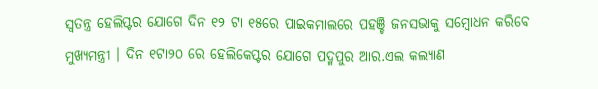ସ୍ବତନ୍ତ୍ର ହେଲିପ୍ଟର ଯୋଗେ ଦିନ ୧୨ ଟା ୧୫ରେ ପାଇକମାଲରେ ପହଞ୍ଚି ଜନସଭାକୁ ସମ୍ବୋଧନ କରିବେ ମୁଖ୍ୟମନ୍ତ୍ରୀ । ଦିନ ୧ଟା୨୦ ରେ ହେଲିକେପ୍ଟର ଯୋଗେ ପଦ୍ମପୁର ଆର.ଏଲ କଲ୍ୟାଣ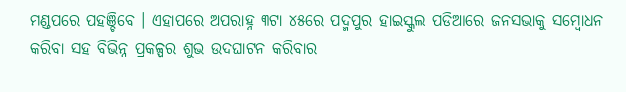ମଣ୍ଡପରେ ପହଞ୍ଚିବେ । ଏହାପରେ ଅପରାହ୍ନ ୩ଟା ୪୫ରେ ପଦ୍ମପୁର ହାଇସ୍କୁଲ ପଡିଆରେ ଜନସଭାକୁ ସମ୍ବୋଧନ କରିବା ସହ ବିଭିନ୍ନ ପ୍ରକଳ୍ପର ଶୁଭ ଉଦଘାଟନ କରିବାର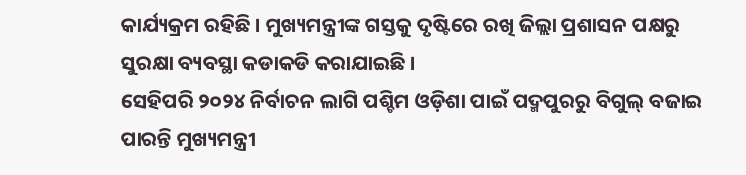କାର୍ଯ୍ୟକ୍ରମ ରହିଛି । ମୁଖ୍ୟମନ୍ତ୍ରୀଙ୍କ ଗସ୍ତକୁ ଦୃଷ୍ଟିରେ ରଖି ଜିଲ୍ଲା ପ୍ରଶାସନ ପକ୍ଷରୁ ସୁରକ୍ଷା ବ୍ୟବସ୍ଥା କଡାକଡି କରାଯାଇଛି ।
ସେହିପରି ୨୦୨୪ ନିର୍ବାଚନ ଲାଗି ପଶ୍ଚିମ ଓଡ଼ିଶା ପାଇଁ ପଦ୍ମପୁରରୁ ବିଗୁଲ୍ ବଜାଇ ପାରନ୍ତି ମୁଖ୍ୟମନ୍ତ୍ରୀ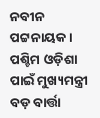ନବୀନ ପଟ୍ଟନାୟକ । ପଶ୍ଚିମ ଓଡ଼ିଶା ପାଇଁ ମୁଖ୍ୟମନ୍ତ୍ରୀ ବଡ଼ ବାର୍ତ୍ତା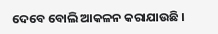ଦେବେ ବୋଲି ଆକଳନ କରାଯାଉଛି ।